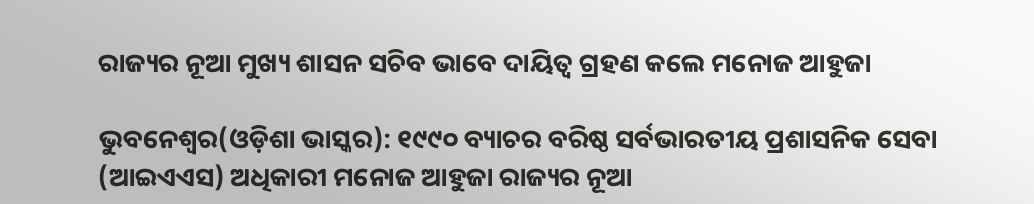ରାଜ୍ୟର ନୂଆ ମୁଖ୍ୟ ଶାସନ ସଚିବ ଭାବେ ଦାୟିତ୍ୱ ଗ୍ରହଣ କଲେ ମନୋଜ ଆହୁଜା

ଭୁବନେଶ୍ୱର(ଓଡ଼ିଶା ଭାସ୍କର): ୧୯୯୦ ବ୍ୟାଚର ବରିଷ୍ଠ ସର୍ବଭାରତୀୟ ପ୍ରଶାସନିକ ସେବା (ଆଇଏଏସ) ଅଧିକାରୀ ମନୋଜ ଆହୁଜା ରାଜ୍ୟର ନୂଆ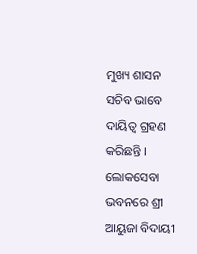ମୁଖ୍ୟ ଶାସନ ସଚିବ ଭାବେ ଦାୟିତ୍ୱ ଗ୍ରହଣ କରିଛନ୍ତି । ଲୋକସେବା ଭବନରେ ଶ୍ରୀ ଆୟୁଜା ବିଦାୟୀ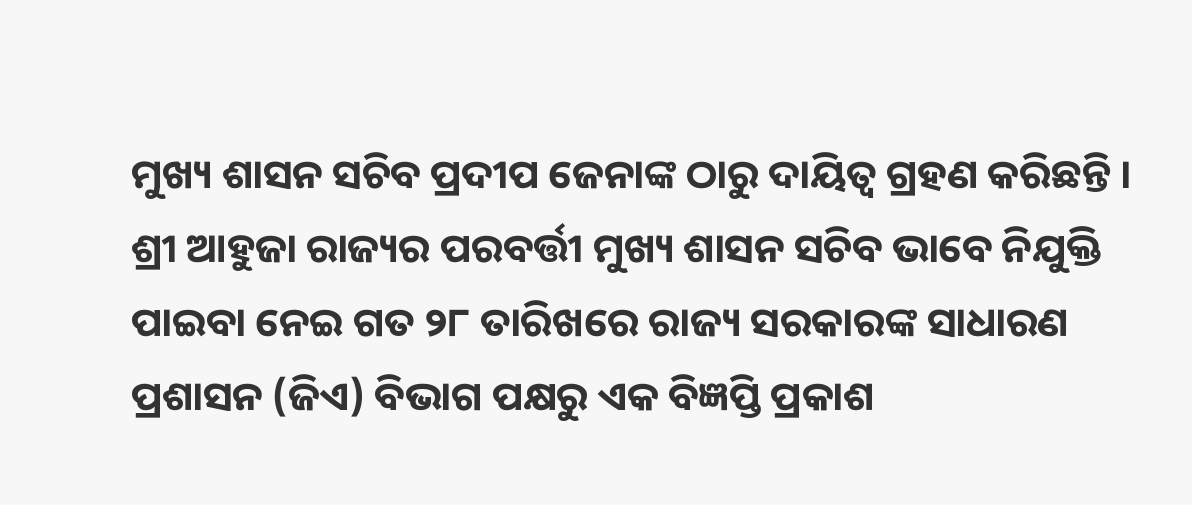ମୁଖ୍ୟ ଶାସନ ସଚିବ ପ୍ରଦୀପ ଜେନାଙ୍କ ଠାରୁ ଦାୟିତ୍ୱ ଗ୍ରହଣ କରିଛନ୍ତି । ଶ୍ରୀ ଆହୁଜା ରାଜ୍ୟର ପରବର୍ତ୍ତୀ ମୁଖ୍ୟ ଶାସନ ସଚିବ ଭାବେ ନିଯୁକ୍ତି ପାଇବା ନେଇ ଗତ ୨୮ ତାରିଖରେ ରାଜ୍ୟ ସରକାରଙ୍କ ସାଧାରଣ ପ୍ରଶାସନ (ଜିଏ) ବିଭାଗ ପକ୍ଷରୁ ଏକ ବିଜ୍ଞପ୍ତି ପ୍ରକାଶ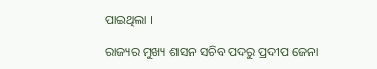ପାଇଥିଲା ।

ରାଜ୍ୟର ମୁଖ୍ୟ ଶାସନ ସଚିବ ପଦରୁ ପ୍ରଦୀପ ଜେନା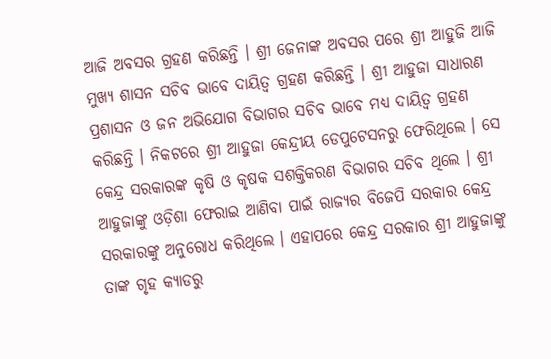ଆଜି ଅବସର ଗ୍ରହଣ କରିଛନ୍ତି । ଶ୍ରୀ ଜେନାଙ୍କ ଅବସର ପରେ ଶ୍ରୀ ଆହୁଜି ଆଜି ମୁଖ୍ୟ ଶାସନ ସଚିବ ଭାବେ ଦାୟିତ୍ୱ ଗ୍ରହଣ କରିଛନ୍ତି । ଶ୍ରୀ ଆହୁଜା ସାଧାରଣ ପ୍ରଶାସନ ଓ ଜନ ଅଭିଯୋଗ ବିଭାଗର ସଚିବ ଭାବେ ମଧ୍ୟ ଦାୟିତ୍ୱ ଗ୍ରହଣ କରିଛନ୍ତି । ନିକଟରେ ଶ୍ରୀ ଆହୁଜା କେନ୍ଦ୍ରୀୟ ଡେପୁଟେସନରୁ ଫେରିଥିଲେ । ସେ କେନ୍ଦ୍ର ସରକାରଙ୍କ କୃଷି ଓ କୃଷକ ସଶକ୍ତିକରଣ ବିଭାଗର ସଚିବ ଥିଲେ । ଶ୍ରୀ ଆହୁଜାଙ୍କୁ ଓଡ଼ିଶା ଫେରାଇ ଆଣିବା ପାଇଁ ରାଜ୍ୟର ବିଜେପି ସରକାର କେନ୍ଦ୍ର ସରକାରଙ୍କୁ ଅନୁରୋଧ କରିଥିଲେ । ଏହାପରେ କେନ୍ଦ୍ର ସରକାର ଶ୍ରୀ ଆହୁଜାଙ୍କୁ ତାଙ୍କ ଗୃହ କ୍ୟାଡରୁ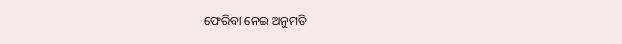ଫେରିବା ନେଇ ଅନୁମତି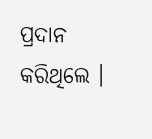ପ୍ରଦାନ କରିଥିଲେ ।